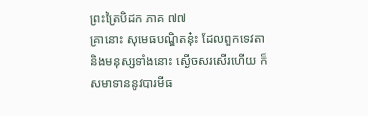ព្រះត្រៃបិដក ភាគ ៧៧
គ្រានោះ សុមេធបណ្ឌិតនុ៎ះ ដែលពួកទេវតា និងមនុស្សទាំងនោះ ស្ងើចសរសើរហើយ ក៏សមាទាននូវបារមីធ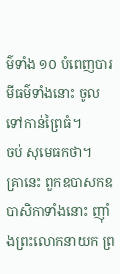ម៌ទាំង ១០ បំពេញបារមីធម៌ទាំងនោះ ចូលទៅកាន់ព្រៃធំ។
ចប់ សុមេធកថា។
គ្រានេះ ពួកឧបាសកឧបាសិកាទាំងនោះ ញ៉ាំងព្រះលោកនាយក ព្រ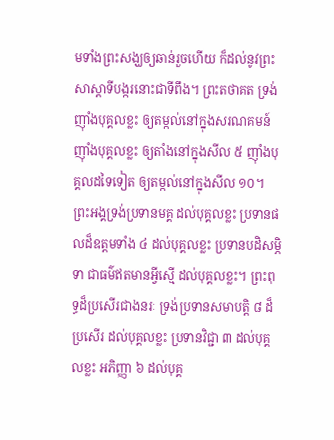មទាំងព្រះសង្ឃឲ្យឆាន់រួចហើយ ក៏ដល់នូវព្រះសាស្តាទីបង្ករនោះជាទីពឹង។ ព្រះតថាគត ទ្រង់ញ៉ាំងបុគ្គលខ្លះ ឲ្យតម្កល់នៅក្នុងសរណគមន៍ ញ៉ាំងបុគ្គលខ្លះ ឲ្យតាំងនៅក្នុងសីល ៥ ញ៉ាំងបុគ្គលដទៃទៀត ឲ្យតម្កល់នៅក្នុងសីល ១០។ ព្រះអង្គទ្រង់ប្រទានមគ្គ ដល់បុគ្គលខ្លះ ប្រទានផលដ៏ឧត្តមទាំង ៤ ដល់បុគ្គលខ្លះ ប្រទានបដិសម្ភិទា ជាធម៌ឥតមានអ្វីស្មើ ដល់បុគ្គលខ្លះ។ ព្រះពុទ្ធដ៏ប្រសើរជាងនរៈ ទ្រង់ប្រទានសមាបត្តិ ៨ ដ៏ប្រសើរ ដល់បុគ្គលខ្លះ ប្រទានវិជ្ជា ៣ ដល់បុគ្គលខ្លះ អភិញ្ញា ៦ ដល់បុគ្គ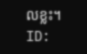លខ្លះ។
ID: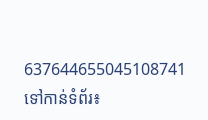637644655045108741
ទៅកាន់ទំព័រ៖